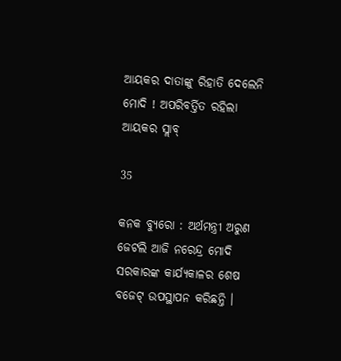ଆୟକର ଦାତାଙ୍କୁ ରିହାତି ଦେଲେନି ମୋଦି ! ଅପରିବର୍ତ୍ତିତ ରହିଲା ଆୟକର ସ୍ଲାବ୍

35

କନକ ବ୍ୟୁରୋ : ଅର୍ଥମନ୍ତ୍ରୀ ଅରୁଣ ଜେଟଲି ଆଜି ନରେନ୍ଦ୍ର ମୋଦି ସରକାରଙ୍କ କାର୍ଯ୍ୟକାଳର ଶେଷ ବଜେଟ୍ ଉପସ୍ଥାପନ କରିଛନ୍ତି ।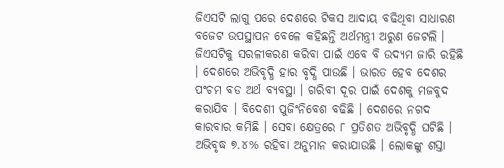ଜିଏସଟି ଲାଗୁ ପରେ ଦେଶରେ ଟିକସ ଆଦାୟ ବଢିଥିବା ସାଧାରଣ ବଜେଟ ଉପସ୍ଥାପନ ବେଳେ କହିଛନ୍ତି ଅର୍ଥମନ୍ତ୍ରୀ ଅରୁଣ ଜେଟଲି । ଜିଏସଟିକୁ ସରଳୀକରଣ କରିବା ପାଇଁ ଏବେ ବି ଉଦ୍ୟମ ଜାରି ରହିଛି । ଦେଶରେ ଅଭିବୃଦ୍ଧି ହାର ବୃଦ୍ଧି ପାଉଛି । ଭାରତ ହେବ ଦେଶର ପଂଚମ ବଡ ଅର୍ଥ ବ୍ୟବସ୍ଥା । ଗରିବୀ ଦୂର ପାଇଁ ଦେଶକୁ ମଜବୁଦ କରାଯିବ । ବିଦେଶୀ ପୁଜିଂନିବେଶ ବଢିଛି । ଦେଶରେ ନଗଦ କାରବାର କମିଛି । ସେବା କ୍ଷେତ୍ରରେ ୮ ପ୍ରତିଶତ ଅଭିବୃଦ୍ଧି ଘଟିଛି । ଅଭିବୃଦ୍ଧ ୭.୪% ରହିବା ଅନୁମାନ କରାଯାଉଛି । ଲୋକଙ୍କୁ ଶସ୍ତା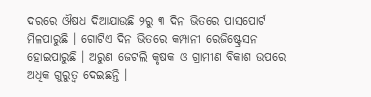ଦରରେ ଔଷଧ ଦିଆଯାଉଛି ୨ରୁ ୩ ଦିନ ଭିତରେ ପାସପୋର୍ଟ ମିଳପାରୁଛି । ଗୋଟିଏ ଦିନ ଭିତରେ କମ୍ପାନୀ ରେଜିଷ୍ଟ୍ରେସନ ହୋଇପାରୁଛି । ଅରୁଣ ଜେଟଲି କୃଷକ ଓ ଗ୍ରାମୀଣ ବିକାଶ ଉପରେ ଅଧିକ ଗୁରୁତ୍ୱ ଦେଇଛନ୍ତି ।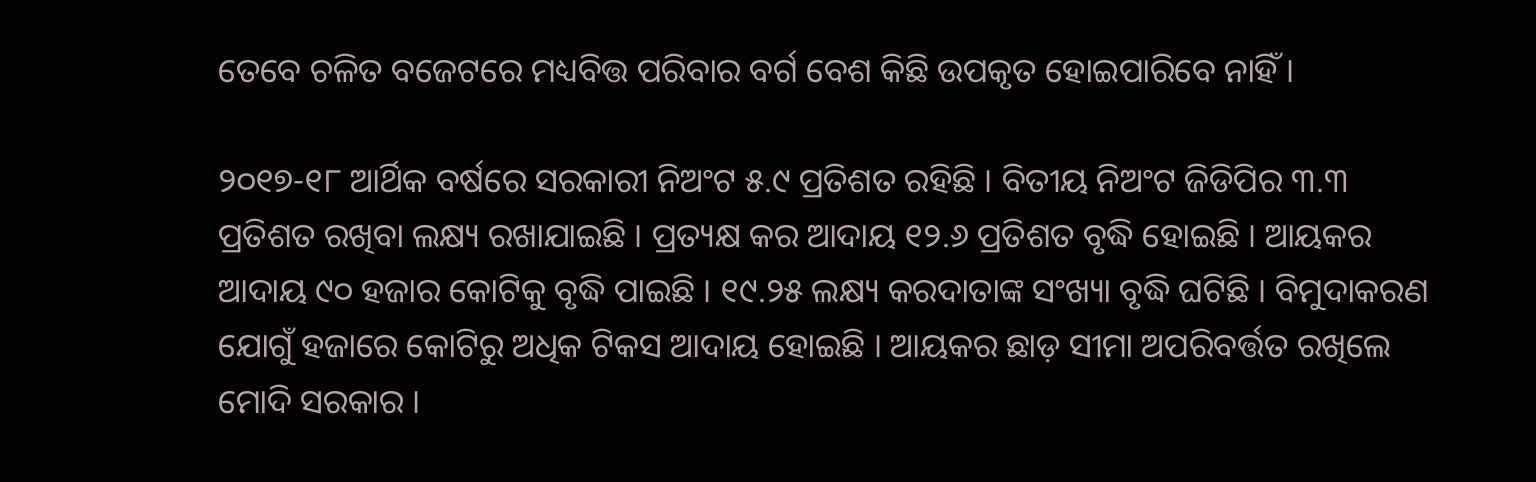ତେବେ ଚଳିତ ବଜେଟରେ ମଧ୍ୟବିତ୍ତ ପରିବାର ବର୍ଗ ବେଶ କିଛି ଉପକୃତ ହୋଇପାରିବେ ନାହିଁ ।

୨୦୧୭-୧୮ ଆର୍ଥିକ ବର୍ଷରେ ସରକାରୀ ନିଅଂଟ ୫.୯ ପ୍ରତିଶତ ରହିଛି । ବିତୀୟ ନିଅଂଟ ଜିଡିପିର ୩.୩ ପ୍ରତିଶତ ରଖିବା ଲକ୍ଷ୍ୟ ରଖାଯାଇଛି । ପ୍ରତ୍ୟକ୍ଷ କର ଆଦାୟ ୧୨.୬ ପ୍ରତିଶତ ବୃଦ୍ଧି ହୋଇଛି । ଆୟକର ଆଦାୟ ୯୦ ହଜାର କୋଟିକୁ ବୃଦ୍ଧି ପାଇଛି । ୧୯.୨୫ ଲକ୍ଷ୍ୟ କରଦାତାଙ୍କ ସଂଖ୍ୟା ବୃଦ୍ଧି ଘଟିଛି । ବିମୁଦାକରଣ ଯୋଗୁଁ ହଜାରେ କୋଟିରୁ ଅଧିକ ଟିକସ ଆଦାୟ ହୋଇଛି । ଆୟକର ଛାଡ଼ ସୀମା ଅପରିବର୍ତ୍ତତ ରଖିଲେ ମୋଦି ସରକାର ।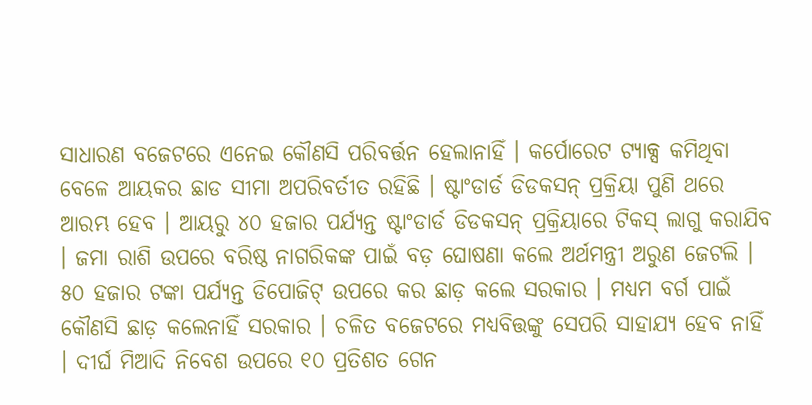ସାଧାରଣ ବଜେଟରେ ଏନେଇ କୌଣସି ପରିବର୍ତ୍ତନ ହେଲାନାହିଁ । କର୍ପୋରେଟ ଟ୍ୟାକ୍ସ କମିଥିବା ବେଳେ ଆୟକର ଛାଡ ସୀମା ଅପରିବର୍ତୀତ ରହିଛି । ଷ୍ଟାଂଡାର୍ଡ ଡିଡକସନ୍ ପ୍ରକ୍ରିୟା ପୁଣି ଥରେ ଆରମ୍ଭ ହେବ । ଆୟରୁ ୪୦ ହଜାର ପର୍ଯ୍ୟନ୍ତ ଷ୍ଟାଂଡାର୍ଡ ଡିଡକସନ୍ ପ୍ରକ୍ରିୟାରେ ଟିକସ୍ ଲାଗୁ କରାଯିବ । ଜମା ରାଶି ଉପରେ ବରିଷ୍ଠ ନାଗରିକଙ୍କ ପାଇଁ ବଡ଼ ଘୋଷଣା କଲେ ଅର୍ଥମନ୍ତ୍ରୀ ଅରୁଣ ଜେଟଲି । ୫୦ ହଜାର ଟଙ୍କା ପର୍ଯ୍ୟନ୍ତ ଡିପୋଜିଟ୍ ଉପରେ କର ଛାଡ଼ କଲେ ସରକାର । ମଧ୍ୟମ ବର୍ଗ ପାଇଁ କୌଣସି ଛାଡ଼ କଲେନାହିଁ ସରକାର । ଚଳିତ ବଜେଟରେ ମଧ୍ୟବିତ୍ତଙ୍କୁ ସେପରି ସାହାଯ୍ୟ ହେବ ନାହିଁ । ଦୀର୍ଘ ମିଆଦି ନିବେଶ ଉପରେ ୧୦ ପ୍ରତିଶତ ଗେନ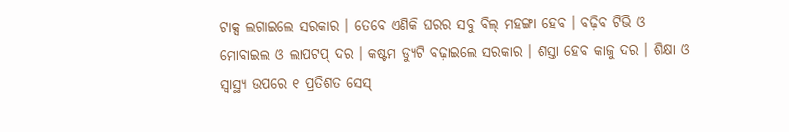ଟାକ୍ସ ଲଗାଇଲେ ସରକାର । ତେବେ ଏଣିକି ଘରର ସବୁ ବିଲ୍ ମହଙ୍ଗା ହେବ । ବଢ଼ିବ ଟିଭି ଓ ମୋବାଇଲ ଓ ଲାପଟପ୍ ଦର । କଷ୍ଟମ ଡ୍ୟୁଟି ବଢ଼ାଇଲେ ସରକାର । ଶସ୍ତା ହେବ କାଜୁ ଦର । ଶିକ୍ଷା ଓ ସ୍ୱାସ୍ଥ୍ୟ ଉପରେ ୧ ପ୍ରତିଶତ ସେସ୍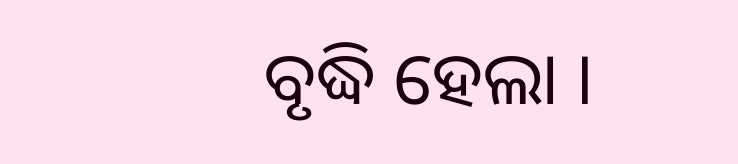ବୃଦ୍ଧି ହେଲା ।